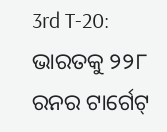3rd T-20: ଭାରତକୁ ୨୨୮ ରନର ଟାର୍ଗେଟ୍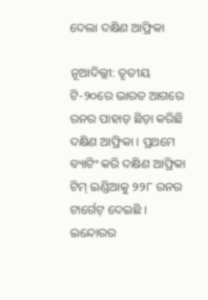ଦେଲା ଦକ୍ଷିଣ ଆଫ୍ରିକା

ନୂଆଦିଲ୍ଲୀ: ତୃତୀୟ ଟି-୨୦ରେ ଭାରତ ଆଗରେ ରନର ପାହାଡ଼ ଛିଡ଼ା କରିଛି ଦକ୍ଷିଣ ଆଫ୍ରିକା । ପ୍ରଥମେ ବ୍ୟାଟିଂ କରି ଦକ୍ଷିଣ ଆଫ୍ରିକା ଟିମ୍ ଇଣ୍ଡିଆକୁ ୨୨୮ ରନର ଟାର୍ଗେଟ୍ ଦେଇଛି । ଇନ୍ଦୋରର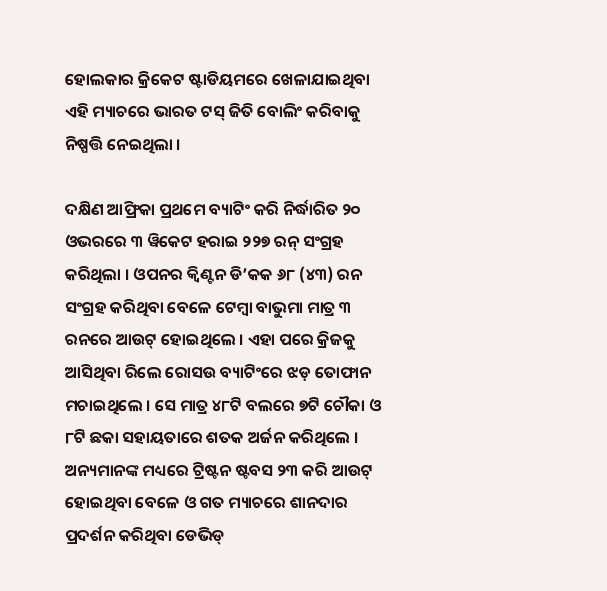ହୋଲକାର କ୍ରିକେଟ ଷ୍ଟାଡିୟମରେ ଖେଳାଯାଇଥିବା ଏହି ମ୍ୟାଚରେ ଭାରତ ଟସ୍ ଜିତି ବୋଲିଂ କରିବାକୁ ନିଷ୍ପତ୍ତି ନେଇଥିଲା ।

ଦକ୍ଷିଣ ଆଫ୍ରିକା ପ୍ରଥମେ ବ୍ୟାଟିଂ କରି ନିର୍ଦ୍ଧାରିତ ୨୦ ଓଭରରେ ୩ ୱିକେଟ ହରାଇ ୨୨୭ ରନ୍ ସଂଗ୍ରହ କରିଥିଲା । ଓପନର କ୍ୱିଣ୍ଟନ ଡି’କକ ୬୮ (୪୩) ରନ ସଂଗ୍ରହ କରିଥିବା ବେଳେ ଟେମ୍ବା ବାଭୁମା ମାତ୍ର ୩ ରନରେ ଆଉଟ୍ ହୋଇଥିଲେ । ଏହା ପରେ କ୍ରିଜକୁ ଆସିଥିବା ରିଲେ ରୋସଉ ବ୍ୟାଟିଂରେ ଝଡ଼ ତୋଫାନ ମଚାଇଥିଲେ । ସେ ମାତ୍ର ୪୮ଟି ବଲରେ ୭ଟି ଚୌକା ଓ ୮ଟି ଛକା ସହାୟତାରେ ଶତକ ଅର୍ଜନ କରିଥିଲେ । ଅନ୍ୟମାନଙ୍କ ମଧ୍ୟରେ ଟ୍ରିଷ୍ଟନ ଷ୍ଟବସ ୨୩ କରି ଆଉଟ୍ ହୋଇଥିବା ବେଳେ ଓ ଗତ ମ୍ୟାଚରେ ଶାନଦାର ପ୍ରଦର୍ଶନ କରିଥିବା ଡେଭିଡ୍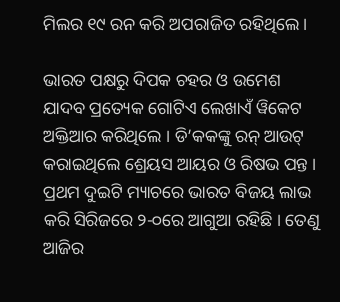ମିଲର ୧୯ ରନ କରି ଅପରାଜିତ ରହିଥିଲେ ।

ଭାରତ ପକ୍ଷରୁ ଦିପକ ଚହର ଓ ଉମେଶ ଯାଦବ ପ୍ରତ୍ୟେକ ଗୋଟିଏ ଲେଖାଏଁ ୱିକେଟ ଅକ୍ତିଆର କରିଥିଲେ । ଡି’କକଙ୍କୁ ରନ୍ ଆଉଟ୍ କରାଇଥିଲେ ଶ୍ରେୟସ ଆୟର ଓ ରିଷଭ ପନ୍ତ । ପ୍ରଥମ ଦୁଇଟି ମ୍ୟାଚରେ ଭାରତ ବିଜୟ ଲାଭ କରି ସିରିଜରେ ୨-୦ରେ ଆଗୁଆ ରହିଛି । ତେଣୁ ଆଜିର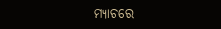ମ୍ୟାଚରେ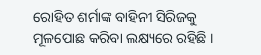ରୋହିତ ଶର୍ମାଙ୍କ ବାହିନୀ ସିରିଜକୁ ମୂଳପୋଛ କରିବା ଲକ୍ଷ୍ୟରେ ରହିଛି ।